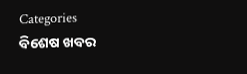Categories
ବିଶେଷ ଖବର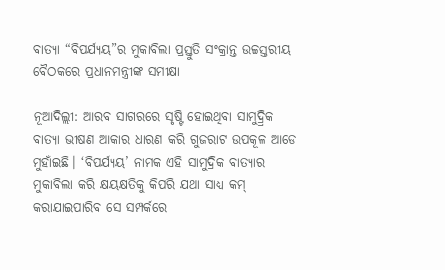ବାତ୍ୟା “ବିପର୍ଯ୍ୟୟ”ର ମୁକାବିଲା ପ୍ରସ୍ତୁତି ସଂକ୍ରାନ୍ତ ଉଚ୍ଚସ୍ତରୀୟ ବୈଠକରେ ପ୍ରଧାନମନ୍ତ୍ରୀଙ୍କ ସମୀକ୍ଷା

ନୂଆଦିଲ୍ଲୀ: ଆରବ ସାଗରରେ ସୃଷ୍ଟି ହୋଇଥିବା ସାମୁଦ୍ର୍ରିକ ବାତ୍ୟା ଭୀଷଣ ଆକାର ଧାରଣ କରି ଗୁଜରାଟ ଉପକୂଳ ଆଡେ ମୁହାଁଇଛି। ‘ବିପର୍ଯ୍ୟୟ’ ନାମକ ଏହି ସାମୁଦ୍ରିକ ବାତ୍ୟାର ମୁକାବିଲା କରି କ୍ଷୟକ୍ଷତିକୁ କିପରି ଯଥା ସାଧ୍ୟ କମ୍ କରାଯାଇପାରିବ ସେ ସମ୍ପର୍କରେ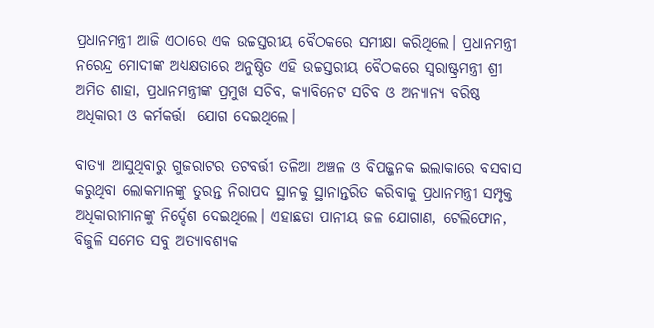ପ୍ରଧାନମନ୍ତ୍ରୀ ଆଜି ଏଠାରେ ଏକ ଉଚ୍ଚସ୍ତରୀୟ ବୈଠକରେ ସମୀକ୍ଷା କରିଥିଲେ। ପ୍ରଧାନମନ୍ତ୍ରୀ ନରେନ୍ଦ୍ର ମୋଦୀଙ୍କ ଅଧ୍ୟକ୍ଷତାରେ ଅନୁଷ୍ଠିତ ଏହି ଉଚ୍ଚସ୍ତରୀୟ ବୈଠକରେ ସ୍ୱରାଷ୍ଟ୍ରମନ୍ତ୍ରୀ ଶ୍ରୀ ଅମିତ ଶାହା, ପ୍ରଧାନମନ୍ତ୍ରୀଙ୍କ ପ୍ରମୁଖ ସଚିବ, କ୍ୟାବିନେଟ ସଚିବ ଓ ଅନ୍ୟାନ୍ୟ ବରିଷ୍ଠ ଅଧିକାରୀ ଓ କର୍ମକର୍ତ୍ତା  ଯୋଗ ଦେଇଥିଲେ।

ବାତ୍ୟା ଆସୁଥିବାରୁ ଗୁଜରାଟର ତଟବର୍ତ୍ତୀ ତଳିଆ ଅଞ୍ଚଳ ଓ ବିପଜ୍ଜନକ ଇଲାକାରେ ବସବାସ କରୁଥିବା ଲୋକମାନଙ୍କୁ ତୁରନ୍ତ ନିରାପଦ ସ୍ଥାନକୁ ସ୍ଥାନାନ୍ତରିତ କରିବାକୁ ପ୍ରଧାନମନ୍ତ୍ରୀ ସମ୍ପୃକ୍ତ ଅଧିକାରୀମାନଙ୍କୁ ନିର୍ଦ୍ଦେଶ ଦେଇଥିଲେ। ଏହାଛଡା ପାନୀୟ ଜଳ ଯୋଗାଣ, ଟେଲିଫୋନ, ବିଜୁଳି ସମେତ ସବୁ ଅତ୍ୟାବଶ୍ୟକ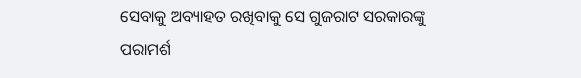ସେବାକୁ ଅବ୍ୟାହତ ରଖିବାକୁ ସେ ଗୁଜରାଟ ସରକାରଙ୍କୁ ପରାମର୍ଶ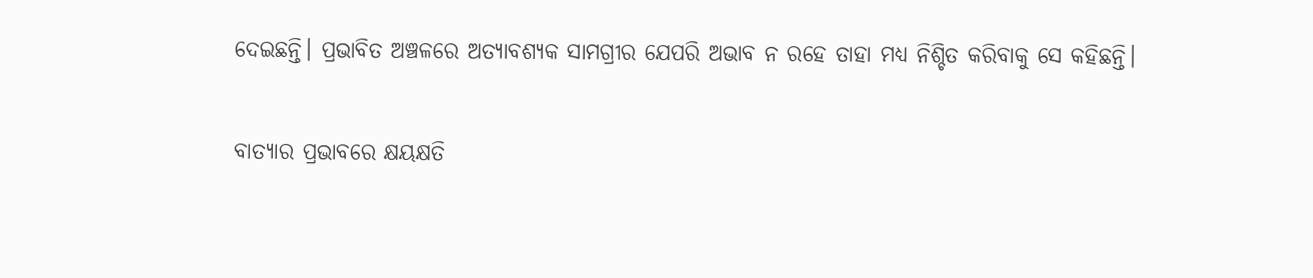ଦେଇଛନ୍ତି। ପ୍ରଭାବିତ ଅଞ୍ଚଳରେ ଅତ୍ୟାବଶ୍ୟକ ସାମଗ୍ରୀର ଯେପରି ଅଭାବ ନ ରହେ ତାହା ମଧ୍ୟ ନିଶ୍ଚିତ କରିବାକୁ ସେ କହିଛନ୍ତି।

ବାତ୍ୟାର ପ୍ରଭାବରେ କ୍ଷୟକ୍ଷତି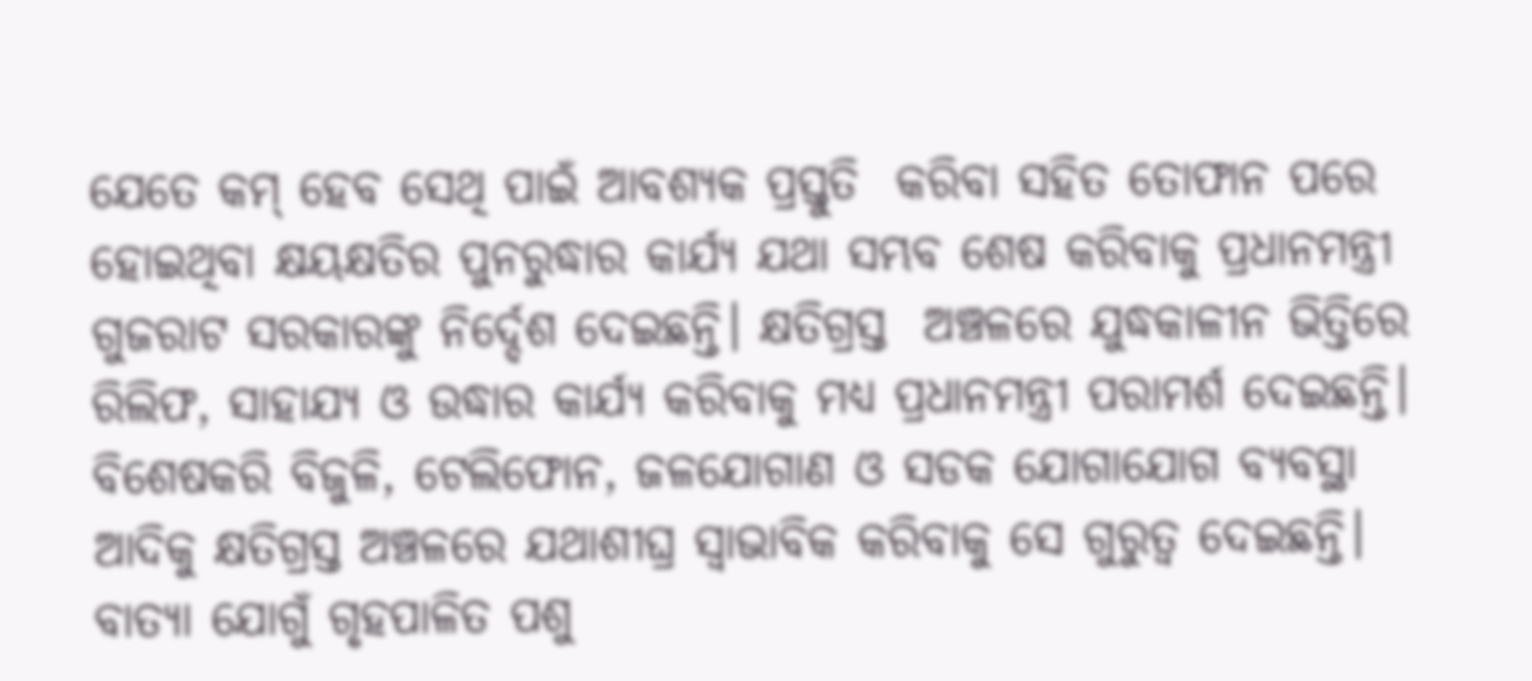ଯେତେ କମ୍ ହେବ ସେଥି ପାଇଁ ଆବଶ୍ୟକ ପ୍ରସ୍ତୁତି  କରିବା ସହିତ ତୋଫାନ ପରେ ହୋଇଥିବା କ୍ଷୟକ୍ଷତିର ପୁନରୁଦ୍ଧାର କାର୍ଯ୍ୟ ଯଥା ସମ୍ଭବ ଶେଷ କରିବାକୁ ପ୍ରଧାନମନ୍ତ୍ରୀ ଗୁଜରାଟ ସରକାରଙ୍କୁ ନିର୍ଦ୍ଦେଶ ଦେଇଛନ୍ତି। କ୍ଷତିଗ୍ରସ୍ତ  ଅଞ୍ଚଳରେ ଯୁଦ୍ଧକାଳୀନ ଭିତ୍ତିରେ ରିଲିଫ, ସାହାଯ୍ୟ ଓ ଉଦ୍ଧାର କାର୍ଯ୍ୟ କରିବାକୁ ମଧ୍ୟ ପ୍ରଧାନମନ୍ତ୍ରୀ ପରାମର୍ଶ ଦେଇଛନ୍ତି। ବିଶେଷକରି ବିଜୁଳି, ଟେଲିଫୋନ, ଜଳଯୋଗାଣ ଓ ସଡକ ଯୋଗାଯୋଗ ବ୍ୟବସ୍ଥା ଆଦିକୁ କ୍ଷତିଗ୍ରସ୍ତ ଅଞ୍ଚଳରେ ଯଥାଶୀଘ୍ର ସ୍ୱାଭାବିକ କରିବାକୁ ସେ ଗୁରୁତ୍ୱ ଦେଇଛନ୍ତି। ବାତ୍ୟା ଯୋଗୁଁ ଗୃହପାଳିତ ପଶୁ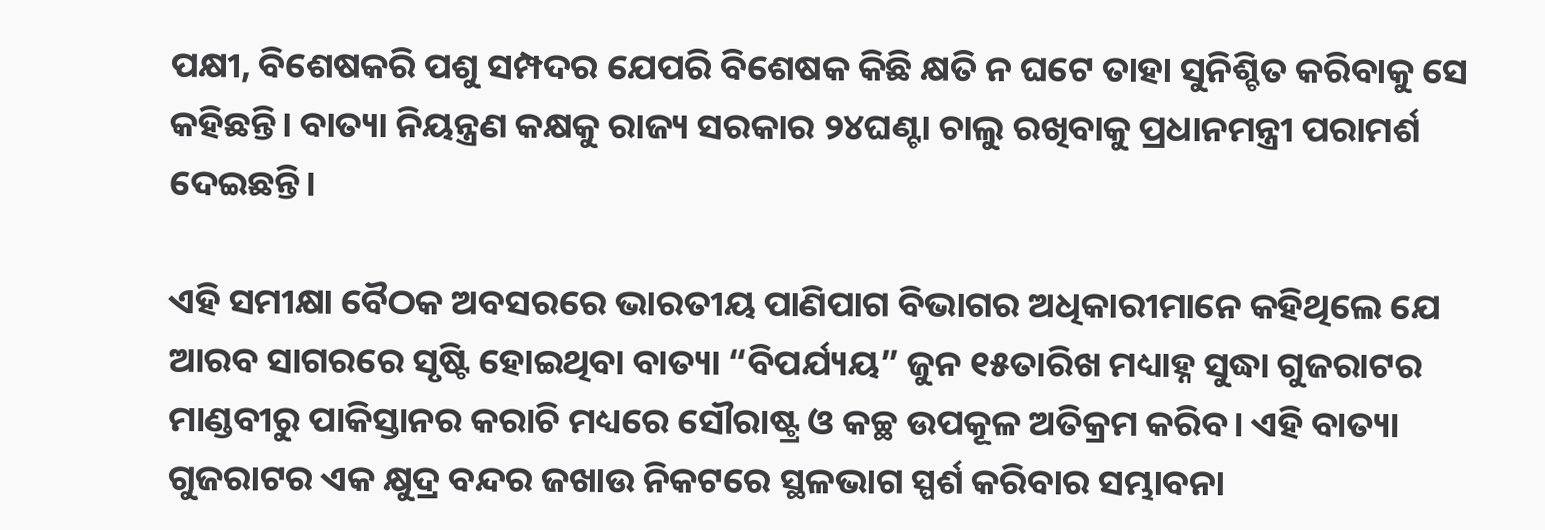ପକ୍ଷୀ, ବିଶେଷକରି ପଶୁ ସମ୍ପଦର ଯେପରି ବିଶେଷକ କିଛି କ୍ଷତି ନ ଘଟେ ତାହା ସୁନିଶ୍ଚିତ କରିବାକୁ ସେ କହିଛନ୍ତି। ବାତ୍ୟା ନିୟନ୍ତ୍ରଣ କକ୍ଷକୁ ରାଜ୍ୟ ସରକାର ୨୪ଘଣ୍ଟା ଚାଲୁ ରଖିବାକୁ ପ୍ରଧାନମନ୍ତ୍ରୀ ପରାମର୍ଶ ଦେଇଛନ୍ତି।

ଏହି ସମୀକ୍ଷା ବୈଠକ ଅବସରରେ ଭାରତୀୟ ପାଣିପାଗ ବିଭାଗର ଅଧିକାରୀମାନେ କହିଥିଲେ ଯେ ଆରବ ସାଗରରେ ସୃଷ୍ଟି ହୋଇଥିବା ବାତ୍ୟା “ବିପର୍ଯ୍ୟୟ” ଜୁନ ୧୫ତାରିଖ ମଧ୍ୟାହ୍ନ ସୁଦ୍ଧା ଗୁଜରାଟର ମାଣ୍ଡବୀରୁ ପାକିସ୍ତାନର କରାଚି ମଧ୍ୟରେ ସୌରାଷ୍ଟ୍ର ଓ କଚ୍ଛ ଉପକୂଳ ଅତିକ୍ରମ କରିବ। ଏହି ବାତ୍ୟା ଗୁଜରାଟର ଏକ କ୍ଷୁଦ୍ର ବନ୍ଦର ଜଖାଉ ନିକଟରେ ସ୍ଥଳଭାଗ ସ୍ପର୍ଶ କରିବାର ସମ୍ଭାବନା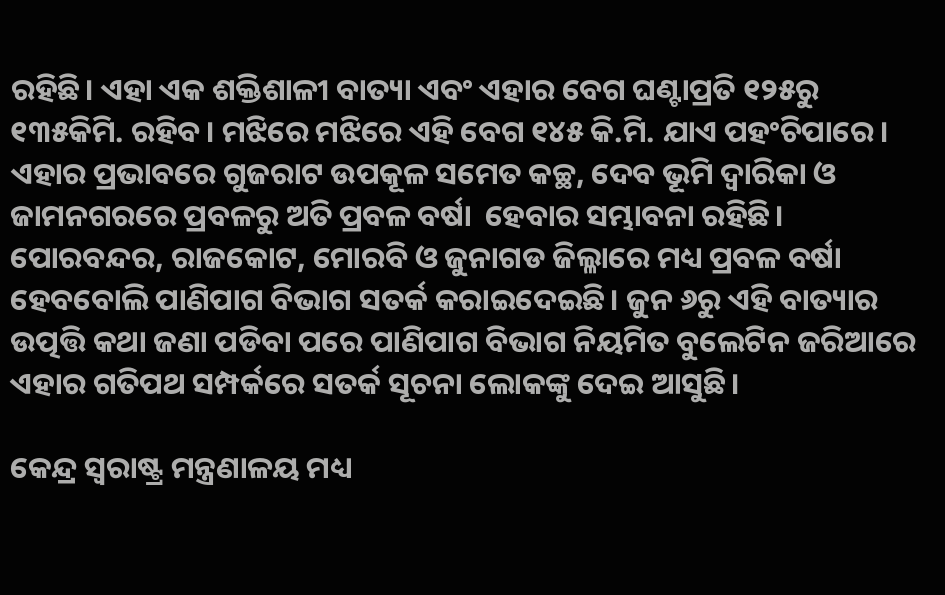ରହିଛି। ଏହା ଏକ ଶକ୍ତିଶାଳୀ ବାତ୍ୟା ଏବଂ ଏହାର ବେଗ ଘଣ୍ଟାପ୍ରତି ୧୨୫ରୁ ୧୩୫କିମି. ରହିବ। ମଝିରେ ମଝିରେ ଏହି ବେଗ ୧୪୫ କି.ମି. ଯାଏ ପହଂଚିପାରେ। ଏହାର ପ୍ରଭାବରେ ଗୁଜରାଟ ଉପକୂଳ ସମେତ କଚ୍ଛ, ଦେବ ଭୂମି ଦ୍ୱାରିକା ଓ ଜାମନଗରରେ ପ୍ରବଳରୁ ଅତି ପ୍ରବଳ ବର୍ଷା  ହେବାର ସମ୍ଭାବନା ରହିଛି। ପୋରବନ୍ଦର, ରାଜକୋଟ, ମୋରବି ଓ ଜୁନାଗଡ ଜିଲ୍ଳାରେ ମଧ୍ୟ ପ୍ରବଳ ବର୍ଷା ହେବବୋଲି ପାଣିପାଗ ବିଭାଗ ସତର୍କ କରାଇଦେଇଛି। ଜୁନ ୬ରୁ ଏହି ବାତ୍ୟାର ଉତ୍ପତ୍ତି କଥା ଜଣା ପଡିବା ପରେ ପାଣିପାଗ ବିଭାଗ ନିୟମିତ ବୁଲେଟିନ ଜରିଆରେ ଏହାର ଗତିପଥ ସମ୍ପର୍କରେ ସତର୍କ ସୂଚନା ଲୋକଙ୍କୁ ଦେଇ ଆସୁଛି।

କେନ୍ଦ୍ର ସ୍ୱରାଷ୍ଟ୍ର ମନ୍ତ୍ରଣାଳୟ ମଧ୍ୟ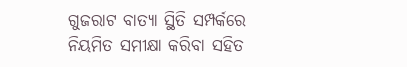ଗୁଜରାଟ ବାତ୍ୟା ସ୍ଥିତି ସମ୍ପର୍କରେ  ନିୟମିତ ସମୀକ୍ଷା କରିବା ସହିତ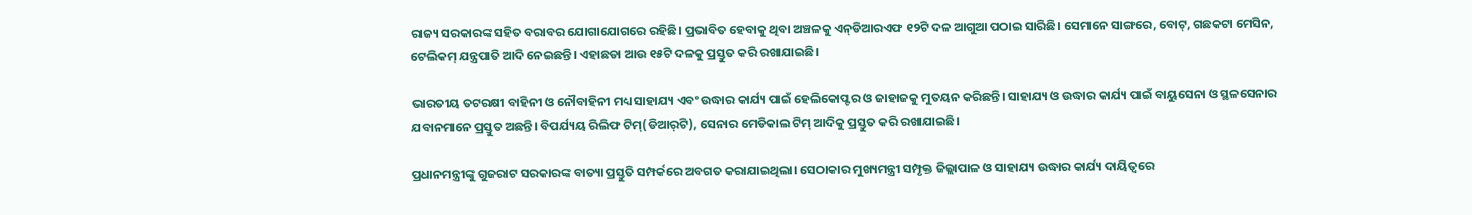ରାଜ୍ୟ ସରକାରଙ୍କ ସହିତ ବରାବର ଯୋଗାଯୋଗରେ ରହିଛି। ପ୍ରଭାବିତ ହେବାକୁ ଥିବା ଅଞ୍ଚଳକୁ ଏନ୍‌ଡିଆରଏଫ ୧୨ଟି ଦଳ ଆଗୁଆ ପଠାଇ ସାରିଛି। ସେମାନେ ସାଙ୍ଗରେ, ବୋଟ୍‌, ଗଛକଟା ମେସିନ, ଟେଲିକମ୍ ଯନ୍ତ୍ରପାତି ଆଦି ନେଇଛନ୍ତି। ଏହାଛଡା ଆଉ ୧୫ଟି ଦଳକୁ ପ୍ରସ୍ତୁତ କରି ରଖାଯାଇଛି।

ଭାରତୀୟ ତଟରକ୍ଷୀ ବାହିନୀ ଓ ନୌବାହିନୀ ମଧ୍ୟ ସାହାଯ୍ୟ ଏବଂ ଉଦ୍ଧାର କାର୍ଯ୍ୟ ପାଇଁ ହେଲିକୋପ୍ଟର ଓ ଜାହାଜକୁ ମୁତୟନ କରିଛନ୍ତି। ସାହାଯ୍ୟ ଓ ଉଦ୍ଧାର କାର୍ଯ୍ୟ ପାଇଁ ବାୟୁସେନା ଓ ସ୍ଥଳସେନାର ଯବାନମାନେ ପ୍ରସ୍ତୁତ ଅଛନ୍ତି। ବିପର୍ଯ୍ୟୟ ରିଲିଫ ଟିମ୍‌(ଡିଆର୍‌ଟି), ସେନାର ମେଡିକାଲ ଟିମ୍ ଆଦିକୁ ପ୍ରସ୍ତୁତ କରି ରଖାଯାଇଛି।

ପ୍ରଧାନମନ୍ତ୍ରୀଙ୍କୁ ଗୁଜରାଟ ସରକାରଙ୍କ ବାତ୍ୟା ପ୍ରସ୍ତୁତି ସମ୍ପର୍କରେ ଅବଗତ କରାଯାଇଥିଲା। ସେଠାକାର ମୁଖ୍ୟମନ୍ତ୍ରୀ ସମ୍ପୃକ୍ତ ଜିଲ୍ଲାପାଳ ଓ ସାହାଯ୍ୟ ଉଦ୍ଧାର କାର୍ଯ୍ୟ ଦାୟିତ୍ୱରେ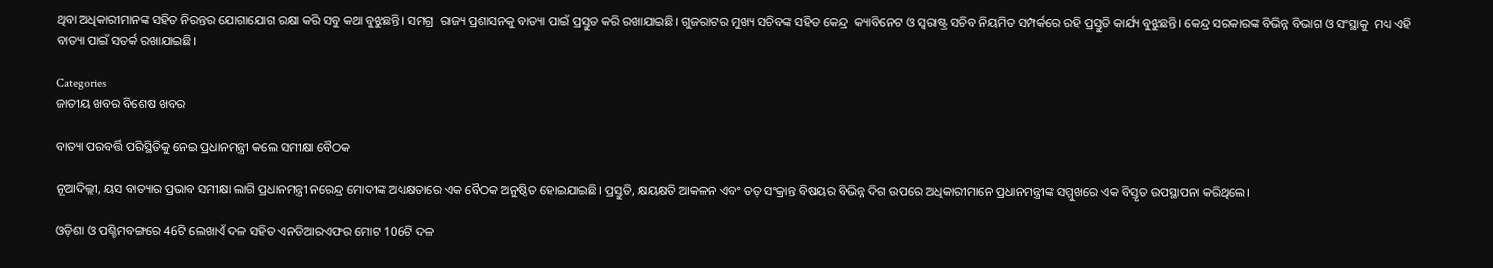ଥିବା ଅଧିକାରୀମାନଙ୍କ ସହିତ ନିରନ୍ତର ଯୋଗାଯୋଗ ରକ୍ଷା କରି ସବୁ କଥା ବୁଝୁଛନ୍ତି। ସମଗ୍ର  ରାଜ୍ୟ ପ୍ରଶାସନକୁ ବାତ୍ୟା ପାଇଁ ପ୍ରସ୍ତୁତ କରି ରଖାଯାଇଛି। ଗୁଜରାଟର ମୁଖ୍ୟ ସଚିବଙ୍କ ସହିତ କେନ୍ଦ୍ର  କ୍ୟାବିନେଟ ଓ ସ୍ୱରାଷ୍ଟ୍ର ସଚିବ ନିୟମିତ ସମ୍ପର୍କରେ ରହି ପ୍ରସ୍ତୁତି କାର୍ଯ୍ୟ ବୁଝୁଛନ୍ତି। କେନ୍ଦ୍ର ସରକାରଙ୍କ ବିଭିନ୍ନ ବିଭାଗ ଓ ସଂସ୍ଥାକୁ  ମଧ୍ୟ ଏହି ବାତ୍ୟା ପାଇଁ ସତର୍କ ରଖାଯାଇଛି।

Categories
ଜାତୀୟ ଖବର ବିଶେଷ ଖବର

ବାତ୍ୟା ପରବର୍ତ୍ତି ପରିସ୍ଥିତିକୁ ନେଇ ପ୍ରଧାନମନ୍ତ୍ରୀ କଲେ ସମୀକ୍ଷା ବୈଠକ

ନୂଆଦିଲ୍ଲୀ, ୟସ ବାତ୍ୟାର ପ୍ରଭାବ ସମୀକ୍ଷା ଲାଗି ପ୍ରଧାନମନ୍ତ୍ରୀ ନରେନ୍ଦ୍ର ମୋଦୀଙ୍କ ଅଧ୍ୟକ୍ଷତାରେ ଏକ ବୈଠକ ଅନୁଷ୍ଠିତ ହୋଇଯାଇଛି। ପ୍ରସ୍ତୁତି, କ୍ଷୟକ୍ଷତି ଆକଳନ ଏବଂ ତତ୍ ସଂକ୍ରାନ୍ତ ବିଷୟର ବିଭିନ୍ନ ଦିଗ ଉପରେ ଅଧିକାରୀମାନେ ପ୍ରଧାନମନ୍ତ୍ରୀଙ୍କ ସମ୍ମୁଖରେ ଏକ ବିସ୍ତୃତ ଉପସ୍ଥାପନା କରିଥିଲେ।

ଓଡ଼ିଶା ଓ ପଶ୍ଚିମବଙ୍ଗରେ 46ଟି ଲେଖାଏଁ ଦଳ ସହିତ ଏନଡିଆରଏଫର ମୋଟ 106ଟି ଦଳ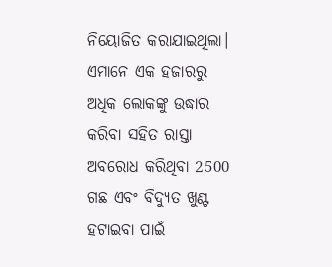ନିୟୋଜିତ କରାଯାଇଥିଲା। ଏମାନେ ଏକ ହଜାରରୁ ଅଧିକ ଲୋକଙ୍କୁ ଉଦ୍ଧାର କରିବା ସହିତ ରାସ୍ତା ଅବରୋଧ କରିଥିବା 2500 ଗଛ ଏବଂ ବିଦ୍ୟୁତ ଖୁଣ୍ଟ ହଟାଇବା ପାଇଁ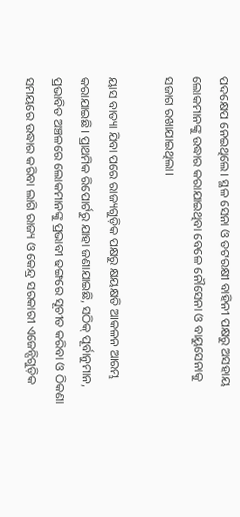ପଦକ୍ଷେପ ନେଇଥିଲେ। ସ୍ଥଳ ସେନା ଓ ତଟରକ୍ଷୀ ବାହିନୀ ପକ୍ଷରୁ ଅସହାୟ ଲୋକମାନଙ୍କୁ ଉଦ୍ଧାର କରାଯାଇଥିବା ବେଳେ ନୌସେନା ଓ ବାୟୁସେନାକୁ ସଜାଗ ରଖାଯାଇଥିଲା।

ୟାସ ବାତ୍ୟା ଯିବା ପରେ ରାଜ୍ୟଗୁଡ଼ିକ ପକ୍ଷରୁ କ୍ଷୟକ୍ଷତି ଆକଳନ ଆରମ୍ଭ କରାଯାଇଛି। ପ୍ରାଥମିକ ରିପୋର୍ଟରୁ ଯାହା ଜଣାଯାଇଛି, ସଠିକ୍ ପୂର୍ବାନୁମାନ, ପ୍ରଭାବିତ ଅଞ୍ଚଳରେ ଲୋକମାନଙ୍କୁ ପ୍ରଭାବୀ ଢଙ୍ଗରେ ସୂଚୀତ କରିବା ଓ ଠିକଣା ସମୟରେ ଉଦ୍ଧାର କରିବା ଲାଗି ରାଜ୍ୟ ଓ କେନ୍ଦ୍ର ସରକାରୀ ଏଜେନ୍ସିଗୁଡ଼ିକ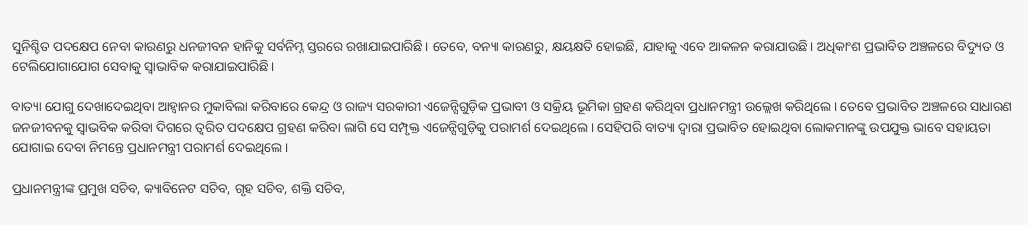ସୁନିଶ୍ଚିତ ପଦକ୍ଷେପ ନେବା କାରଣରୁ ଧନଜୀବନ ହାନିକୁ ସର୍ବନିମ୍ନ ସ୍ତରରେ ରଖାଯାଇପାରିଛି। ତେବେ, ବନ୍ୟା କାରଣରୁ, କ୍ଷୟକ୍ଷତି ହୋଇଛି, ଯାହାକୁ ଏବେ ଆକଳନ କରାଯାଉଛି। ଅଧିକାଂଶ ପ୍ରଭାବିତ ଅଞ୍ଚଳରେ ବିଦ୍ୟୁତ ଓ ଟେଲିଯୋଗାଯୋଗ ସେବାକୁ ସ୍ବାଭାବିକ କରାଯାଇପାରିଛି।

ବାତ୍ୟା ଯୋଗୁ ଦେଖାଦେଇଥିବା ଆହ୍ବାନର ମୁକାବିଲା କରିବାରେ କେନ୍ଦ୍ର ଓ ରାଜ୍ୟ ସରକାରୀ ଏଜେନ୍ସିଗୁଡ଼ିକ ପ୍ରଭାବୀ ଓ ସକ୍ରିୟ ଭୂମିକା ଗ୍ରହଣ କରିଥିବା ପ୍ରଧାନମନ୍ତ୍ରୀ ଉଲ୍ଲେଖ କରିଥିଲେ। ତେବେ ପ୍ରଭାବିତ ଅଞ୍ଚଳରେ ସାଧାରଣ ଜନଜୀବନକୁ ସ୍ବାଭବିକ କରିବା ଦିଗରେ ତ୍ବରିତ ପଦକ୍ଷେପ ଗ୍ରହଣ କରିବା ଲାଗି ସେ ସମ୍ପୃକ୍ତ ଏଜେନ୍ସିଗୁଡ଼ିକୁ ପରାମର୍ଶ ଦେଇଥିଲେ। ସେହିପରି ବାତ୍ୟା ଦ୍ବାରା ପ୍ରଭାବିତ ହୋଇଥିବା ଲୋକମାନଙ୍କୁ ଉପଯୁକ୍ତ ଭାବେ ସହାୟତା ଯୋଗାଇ ଦେବା ନିମନ୍ତେ ପ୍ରଧାନମନ୍ତ୍ରୀ ପରାମର୍ଶ ଦେଇଥିଲେ।

ପ୍ରଧାନମନ୍ତ୍ରୀଙ୍କ ପ୍ରମୁଖ ସଚିବ, କ୍ୟାବିନେଟ ସଚିବ, ଗୃହ ସଚିବ, ଶକ୍ତି ସଚିବ,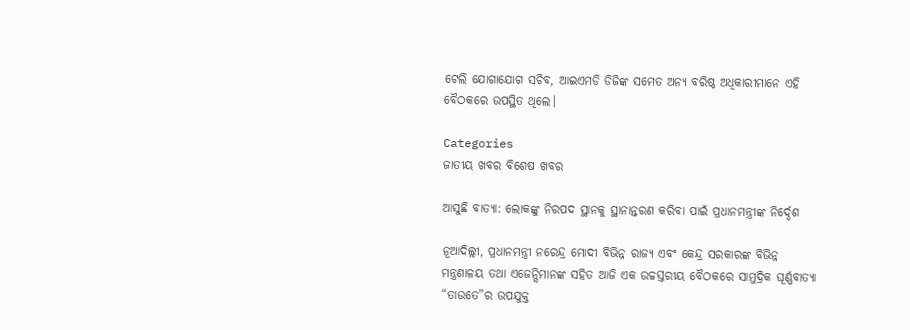ଟେଲି ଯୋଗାଯୋଗ ସଚିବ, ଆଇଏମଡି ଡିଜିଙ୍କ ସମେତ ଅନ୍ୟ ବରିଷ୍ଠ ଅଧିକାରୀମାନେ ଏହି ବୈଠକରେ ଉପସ୍ଥିତ ଥିଲେ।

Categories
ଜାତୀୟ ଖବର ବିଶେଷ ଖବର

ଆସୁଛି ବାତ୍ୟା: ଲୋକଙ୍କୁ ନିରପଦ ସ୍ଥାନକୁ ସ୍ଥାନାନ୍ତରଣ କରିବା ପାଇଁ ପ୍ରଧାନମନ୍ତ୍ରୀଙ୍କ ନିର୍ଦ୍ଦେଶ

ନୂଆଦିଲ୍ଲୀ, ପ୍ରଧାନମନ୍ତ୍ରୀ ନରେନ୍ଦ୍ର ମୋଦୀ ବିଭିନ୍ନ ରାଜ୍ୟ ଏବଂ କେନ୍ଦ୍ର ସରକାରଙ୍କ ବିଭିନ୍ନ ମନ୍ତ୍ରଣାଳୟ ତଥା ଏଜେନ୍ସିମାନଙ୍କ ସହିତ ଆଜି ଏକ ଉଚ୍ଚସ୍ତରୀୟ ବୈଠକରେ ସାମୁଦ୍ରିକ ଘୂର୍ଣ୍ଣବାତ୍ୟା “ତାଉତେ”ର ଉପଯୁକ୍ତ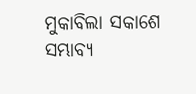ମୁକାବିଲା ସକାଶେ ସମ୍ଭାବ୍ୟ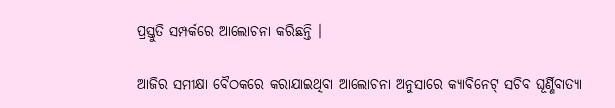ପ୍ରସ୍ତୁତି ସମ୍ପର୍କରେ ଆଲୋଚନା କରିଛନ୍ତି ।

ଆଜିର ସମୀକ୍ଷା ବୈଠକରେ କରାଯାଇଥିବା ଆଲୋଚନା ଅନୁସାରେ କ୍ୟାବିନେଟ୍ ସଚିବ ଘୂର୍ଣ୍ଣିବାତ୍ୟା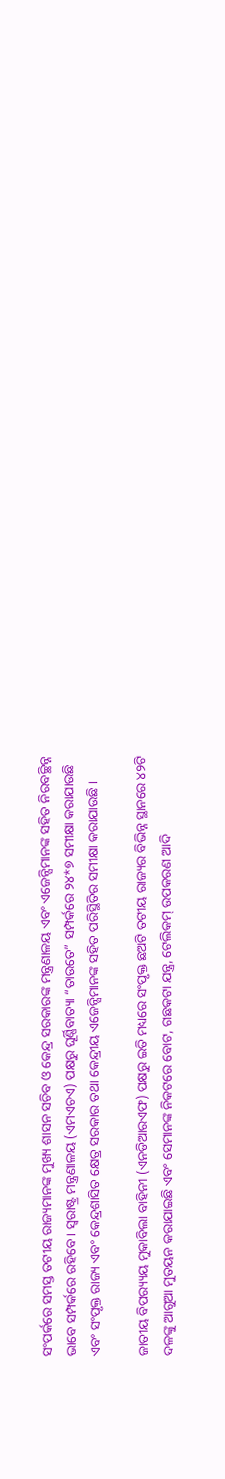ସଂପର୍କରେ ସମସ୍ତ ତଟୀୟ ରାଜ୍ୟମାନଙ୍କ ମୁଖ୍ୟ ଶାସନ ସଚିବ ଓ କେନ୍ଦ୍ର ସରକାରଙ୍କ ମନ୍ତ୍ରଣାଳୟ ଏବଂ ଏଜେନ୍ସିମାନଙ୍କ ସହିତ ନିରବଚ୍ଛିନ୍ନ ଭାବେ ସମ୍ପର୍କରେ ରହିବେ। ସ୍ୱରାଷ୍ଟ୍ର ମନ୍ତ୍ରଣାଳୟ (ଏମଏଚଏ) ପକ୍ଷରୁ ଘୂର୍ଣ୍ଣିବାତ୍ୟା “ତାଉତେ” ସମ୍ପର୍କରେ ୨୪*୭ ସମୀକ୍ଷା କରାଯାଉଛି ଏବଂ ସଂପୃକ୍ତ ରାଜ୍ୟ ଏବଂ କେନ୍ଦ୍ରଶାସିତ କ୍ଷେତ୍ର ସରକାର ତଥା କେନ୍ଦ୍ରୀୟ ଏଜେନ୍ସିମାନଙ୍କ ସହିତ ପରିସ୍ଥିତିର ସମୀକ୍ଷା କରାଯାଉଛି ।

ଜାତୀୟ ବିପର‌୍ୟ୍ୟୟ ମୁକାବିଲା ବାହିନୀ (ଏନଡିଆରଏଫ) ପକ୍ଷରୁ ଇତି ମଧ୍ୟରେ ସଂପୃକ୍ତ ଛଅଟି ତଟୀୟ ରାଜ୍ୟର ବିଭିନ୍ନ ସ୍ଥାନରେ ୪୨ଟି ଦଳଙ୍କୁ ଆଗୁଆ ମୁତୟନ କରାଯାଇଛି ଏବଂ ସେମାନଙ୍କ ନିକଟରେ ବୋଟ, ଗଛକଟା ଯନ୍ତ୍ର, ଟେଲିକମ୍ ଉପକରଣ ଆଦି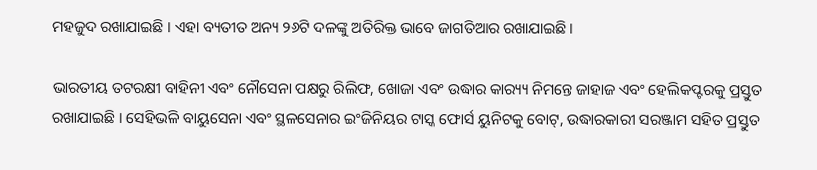ମହଜୁଦ ରଖାଯାଇଛି । ଏହା ବ୍ୟତୀତ ଅନ୍ୟ ୨୬ଟି ଦଳଙ୍କୁ ଅତିରିକ୍ତ ଭାବେ ଜାଗତିଆର ରଖାଯାଇଛି।

ଭାରତୀୟ ତଟରକ୍ଷୀ ବାହିନୀ ଏବଂ ନୌସେନା ପକ୍ଷରୁ ରିଲିଫ, ଖୋଜା ଏବଂ ଉଦ୍ଧାର କାର‌୍ୟ୍ୟ ନିମନ୍ତେ ଜାହାଜ ଏବଂ ହେଲିକପ୍ଟରକୁ ପ୍ରସ୍ତୁତ ରଖାଯାଇଛି । ସେହିଭଳି ବାୟୁସେନା ଏବଂ ସ୍ଥଳସେନାର ଇଂଜିନିୟର ଟାସ୍କ ଫୋର୍ସ ୟୁନିଟକୁ ବୋଟ୍, ଉଦ୍ଧାରକାରୀ ସରଞ୍ଜାମ ସହିତ ପ୍ରସ୍ତୁତ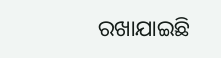ରଖାଯାଇଛି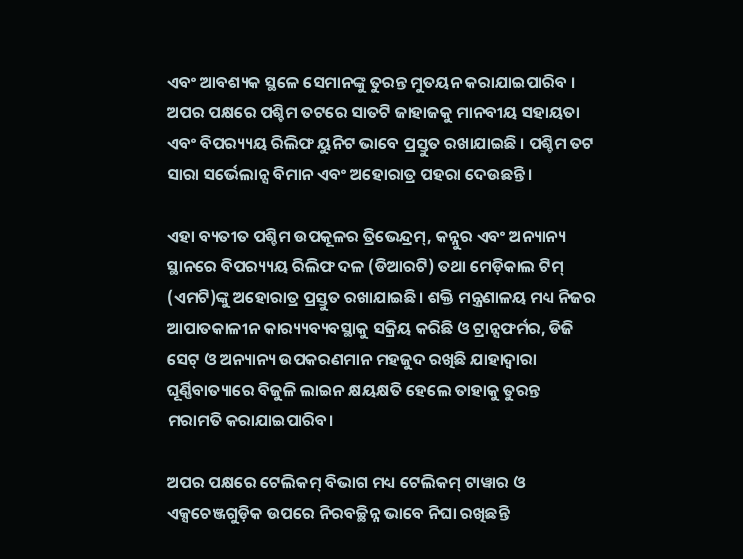ଏବଂ ଆବଶ୍ୟକ ସ୍ଥଳେ ସେମାନଙ୍କୁ ତୁରନ୍ତ ମୁତୟନ କରାଯାଇପାରିବ । ଅପର ପକ୍ଷରେ ପଶ୍ଚିମ ତଟରେ ସାତଟି ଜାହାଜକୁ ମାନବୀୟ ସହାୟତା ଏବଂ ବିପର‌୍ୟ୍ୟୟ ରିଲିଫ ୟୁନିଟ ଭାବେ ପ୍ରସ୍ତୁତ ରଖାଯାଇଛି । ପଶ୍ଚିମ ତଟ ସାରା ସର୍ଭେଲାନ୍ସ ବିମାନ ଏବଂ ଅହୋରାତ୍ର ପହରା ଦେଉଛନ୍ତି ।

ଏହା ବ୍ୟତୀତ ପଶ୍ଚିମ ଉପକୂଳର ତ୍ରିଭେନ୍ଦ୍ରମ୍, କନ୍ନୁର ଏବଂ ଅନ୍ୟାନ୍ୟ ସ୍ଥାନରେ ବିପର‌୍ୟ୍ୟୟ ରିଲିଫ ଦଳ (ଡିଆରଟି) ତଥା ମେଡ଼ିକାଲ ଟିମ୍ (ଏମଟି)ଙ୍କୁ ଅହୋରାତ୍ର ପ୍ରସ୍ତୁତ ରଖାଯାଇଛି। ଶକ୍ତି ମନ୍ତ୍ରଣାଳୟ ମଧ୍ୟ ନିଜର ଆପାତକାଳୀନ କାର‌୍ୟ୍ୟବ୍ୟବସ୍ଥାକୁ ସକ୍ରିୟ କରିଛି ଓ ଟ୍ରାନ୍ସଫର୍ମର, ଡିଜି ସେଟ୍ ଓ ଅନ୍ୟାନ୍ୟ ଉପକରଣମାନ ମହଜୁଦ ରଖିଛି ଯାହାଦ୍ୱାରା ଘୂର୍ଣ୍ଣିବାତ୍ୟାରେ ବିଜୁଳି ଲାଇନ କ୍ଷୟକ୍ଷତି ହେଲେ ତାହାକୁ ତୁରନ୍ତ ମରାମତି କରାଯାଇପାରିବ।

ଅପର ପକ୍ଷରେ ଟେଲିକମ୍ ବିଭାଗ ମଧ୍ୟ ଟେଲିକମ୍ ଟାୱାର ଓ ଏକ୍ସଚେଞ୍ଜଗୁଡ଼ିକ ଉପରେ ନିରବଚ୍ଛିନ୍ନ ଭାବେ ନିଘା ରଖିଛନ୍ତି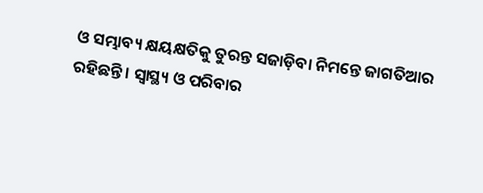ଓ ସମ୍ଭାବ୍ୟ କ୍ଷୟକ୍ଷତିକୁ ତୁରନ୍ତ ସଜାଡ଼ିବା ନିମନ୍ତେ ଜାଗତିଆର ରହିଛନ୍ତି । ସ୍ୱାସ୍ଥ୍ୟ ଓ ପରିବାର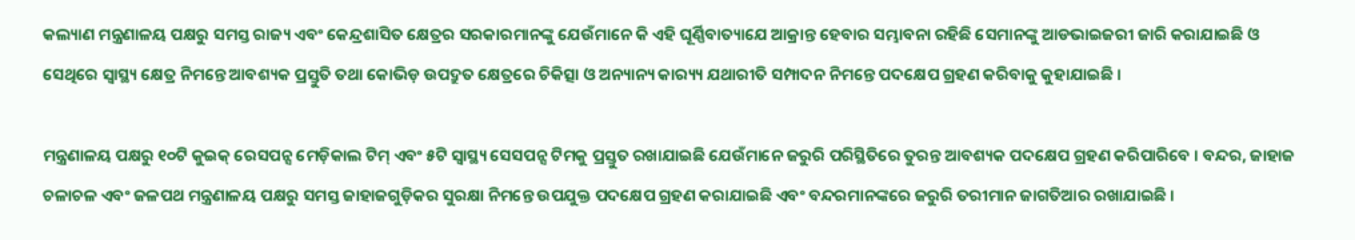କଲ୍ୟାଣ ମନ୍ତ୍ରଣାଳୟ ପକ୍ଷରୁ ସମସ୍ତ ରାଜ୍ୟ ଏବଂ କେନ୍ଦ୍ରଶାସିତ କ୍ଷେତ୍ରର ସରକାରମାନଙ୍କୁ ଯେଉଁମାନେ କି ଏହି ଘୂର୍ଣ୍ଣିବାତ୍ୟାଯେ ଆକ୍ରାନ୍ତ ହେବାର ସମ୍ଭାବନା ରହିଛି ସେମାନଙ୍କୁ ଆଡଭାଇଜରୀ ଜାରି କରାଯାଇଛି ଓ ସେଥିରେ ସ୍ୱାସ୍ଥ୍ୟ କ୍ଷେତ୍ର ନିମନ୍ତେ ଆବଶ୍ୟକ ପ୍ରସ୍ତୁତି ତଥା କୋଭିଡ଼ ଉପଦ୍ରୁତ କ୍ଷେତ୍ରରେ ଚିକିତ୍ସା ଓ ଅନ୍ୟାନ୍ୟ କାର‌୍ୟ୍ୟ ଯଥାରୀତି ସମ୍ପାଦନ ନିମନ୍ତେ ପଦକ୍ଷେପ ଗ୍ରହଣ କରିବାକୁ କୁହାଯାଇଛି ।

ମନ୍ତ୍ରଣାଳୟ ପକ୍ଷରୁ ୧୦ଟି କୁଇକ୍ ରେସପନ୍ସ ମେଡ଼ିକାଲ ଟିମ୍ ଏବଂ ୫ଟି ସ୍ୱାସ୍ଥ୍ୟ ସେସପନ୍ସ ଟିମକୁ ପ୍ରସ୍ତୁତ ରଖାଯାଇଛି ଯେଉଁମାନେ ଜରୁରି ପରିସ୍ଥିତିରେ ତୁରନ୍ତ ଆବଶ୍ୟକ ପଦକ୍ଷେପ ଗ୍ରହଣ କରିପାରିବେ । ବନ୍ଦର, ଜାହାଜ ଚଳାଚଳ ଏବଂ ଜଳପଥ ମନ୍ତ୍ରଣାଳୟ ପକ୍ଷରୁ ସମସ୍ତ ଜାହାଜଗୁଡ଼ିକର ସୁରକ୍ଷା ନିମନ୍ତେ ଉପଯୁକ୍ତ ପଦକ୍ଷେପ ଗ୍ରହଣ କରାଯାଇଛି ଏବଂ ବନ୍ଦରମାନଙ୍କରେ ଜରୁରି ତରୀମାନ ଜାଗତିଆର ରଖାଯାଇଛି ।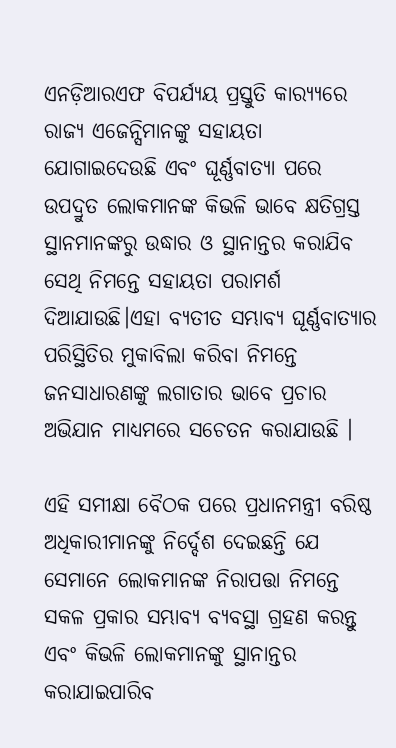ଏନଡ଼ିଆରଏଫ ବିପର୍ଯ୍ୟୟ ପ୍ରସ୍ତୁତି କାର‌୍ୟ୍ୟରେ ରାଜ୍ୟ ଏଜେନ୍ସିମାନଙ୍କୁ ସହାୟତା ଯୋଗାଇଦେଉଛି ଏବଂ ଘୂର୍ଣ୍ଣବାତ୍ୟା ପରେ ଉପଦ୍ରୁତ ଲୋକମାନଙ୍କ କିଭଳି ଭାବେ କ୍ଷତିଗ୍ରସ୍ତ ସ୍ଥାନମାନଙ୍କରୁ ଉଦ୍ଧାର ଓ ସ୍ଥାନାନ୍ତର କରାଯିବ ସେଥି ନିମନ୍ତେ ସହାୟତା ପରାମର୍ଶ ଦିଆଯାଉଛି।ଏହା ବ୍ୟତୀତ ସମ୍ଭାବ୍ୟ ଘୂର୍ଣ୍ଣବାତ୍ୟାର ପରିସ୍ଥିତିର ମୁକାବିଲା କରିବା ନିମନ୍ତେ ଜନସାଧାରଣଙ୍କୁ ଲଗାତାର ଭାବେ ପ୍ରଚାର ଅଭିଯାନ ମାଧ୍ୟମରେ ସଚେତନ କରାଯାଉଛି ।

ଏହି ସମୀକ୍ଷା ବୈଠକ ପରେ ପ୍ରଧାନମନ୍ତ୍ରୀ ବରିଷ୍ଠ ଅଧିକାରୀମାନଙ୍କୁ ନିର୍ଦ୍ଦେଶ ଦେଇଛନ୍ତି ଯେ ସେମାନେ ଲୋକମାନଙ୍କ ନିରାପତ୍ତା ନିମନ୍ତେ ସକଳ ପ୍ରକାର ସମ୍ଭାବ୍ୟ ବ୍ୟବସ୍ଥା ଗ୍ରହଣ କରନ୍ତୁ ଏବଂ କିଭଳି ଲୋକମାନଙ୍କୁ ସ୍ଥାନାନ୍ତର କରାଯାଇପାରିବ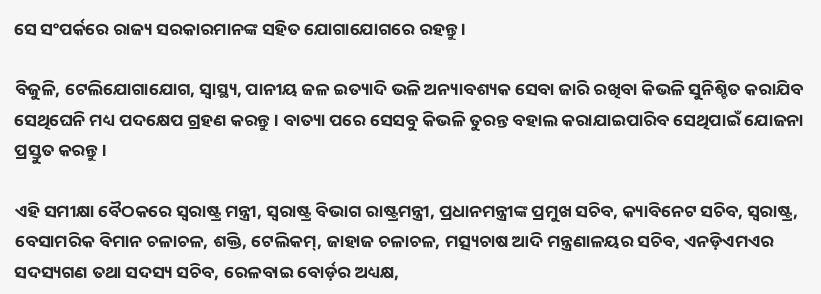ସେ ସଂପର୍କରେ ରାଜ୍ୟ ସରକାରମାନଙ୍କ ସହିତ ଯୋଗାଯୋଗରେ ରହନ୍ତୁ ।

ବିଜୁଳି, ଟେଲିଯୋଗାଯୋଗ, ସ୍ୱାସ୍ଥ୍ୟ, ପାନୀୟ ଜଳ ଇତ୍ୟାଦି ଭଳି ଅନ୍ୟାବଶ୍ୟକ ସେବା ଜାରି ରଖିବା କିଭଳି ସୁନିଶ୍ଚିତ କରାଯିବ ସେଥିଘେନି ମଧ୍ୟ ପଦକ୍ଷେପ ଗ୍ରହଣ କରନ୍ତୁ । ବାତ୍ୟା ପରେ ସେସବୁ କିଭଳି ତୁରନ୍ତ ବହାଲ କରାଯାଇପାରିବ ସେଥିପାଇଁ ଯୋଜନା ପ୍ରସ୍ତୁତ କରନ୍ତୁ।

ଏହି ସମୀକ୍ଷା ବୈଠକରେ ସ୍ୱରାଷ୍ଟ୍ର ମନ୍ତ୍ରୀ, ସ୍ୱରାଷ୍ଟ୍ର ବିଭାଗ ରାଷ୍ଟ୍ରମନ୍ତ୍ରୀ, ପ୍ରଧାନମନ୍ତ୍ରୀଙ୍କ ପ୍ରମୁଖ ସଚିବ, କ୍ୟାବିନେଟ ସଚିବ, ସ୍ୱରାଷ୍ଟ୍ର, ବେସାମରିକ ବିମାନ ଚଳାଚଳ, ଶକ୍ତି, ଟେଲିକମ୍, ଜାହାଜ ଚଳାଚଳ, ମତ୍ସ୍ୟଚାଷ ଆଦି ମନ୍ତ୍ରଣାଳୟର ସଚିବ, ଏନଡ଼ିଏମଏର ସଦସ୍ୟଗଣ ତଥା ସଦସ୍ୟ ସଚିବ, ରେଳବାଇ ବୋର୍ଡ଼ର ଅଧ୍ୟକ୍ଷ,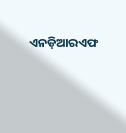ଏନଡ଼ିଆରଏଫ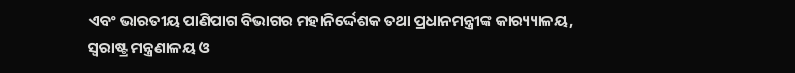ଏବଂ ଭାରତୀୟ ପାଣିପାଗ ବିଭାଗର ମହାନିର୍ଦ୍ଦେଶକ ତଥା ପ୍ରଧାନମନ୍ତ୍ରୀଙ୍କ କାର‌୍ୟ୍ୟାଳୟ, ସ୍ୱରାଷ୍ଟ୍ର ମନ୍ତ୍ରଣାଳୟ ଓ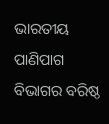ଭାରତୀୟ ପାଣିପାଗ ବିଭାଗର ବରିଷ୍ଠ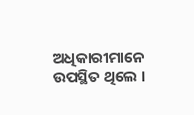ଅଧିକାରୀମାନେ ଉପସ୍ଥିତ ଥିଲେ ।